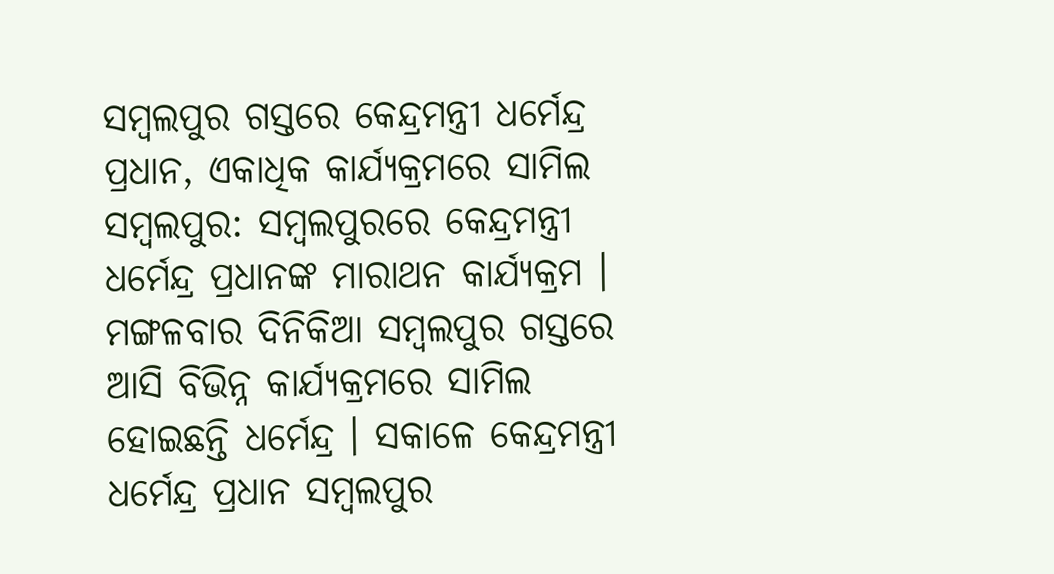ସମ୍ବଲପୁର ଗସ୍ତରେ କେନ୍ଦ୍ରମନ୍ତ୍ରୀ ଧର୍ମେନ୍ଦ୍ର ପ୍ରଧାନ, ଏକାଧିକ କାର୍ଯ୍ୟକ୍ରମରେ ସାମିଲ ସମ୍ବଲପୁର: ସମ୍ବଲପୁରରେ କେନ୍ଦ୍ରମନ୍ତ୍ରୀ ଧର୍ମେନ୍ଦ୍ର ପ୍ରଧାନଙ୍କ ମାରାଥନ କାର୍ଯ୍ୟକ୍ରମ । ମଙ୍ଗଳବାର ଦିନିକିଆ ସମ୍ବଲପୁର ଗସ୍ତରେ ଆସି ବିଭିନ୍ନ କାର୍ଯ୍ୟକ୍ରମରେ ସାମିଲ ହୋଇଛନ୍ତି ଧର୍ମେନ୍ଦ୍ର । ସକାଳେ କେନ୍ଦ୍ରମନ୍ତ୍ରୀ ଧର୍ମେନ୍ଦ୍ର ପ୍ରଧାନ ସମ୍ବଲପୁର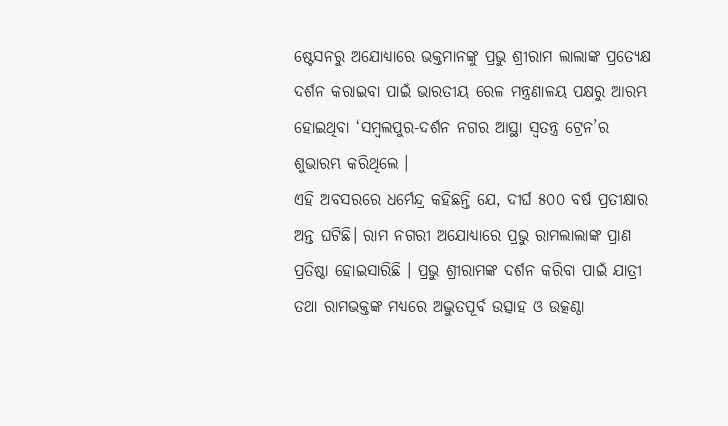ଷ୍ଟେସନରୁ ଅଯୋଧ୍ୟାରେ ଭକ୍ତମାନଙ୍କୁ ପ୍ରଭୁ ଶ୍ରୀରାମ ଲାଲାଙ୍କ ପ୍ରତ୍ୟେକ୍ଷ ଦର୍ଶନ କରାଇବା ପାଇଁ ଭାରତୀୟ ରେଳ ମନ୍ତ୍ରଣାଳୟ ପକ୍ଷରୁ ଆରମ୍ଭ ହୋଇଥିବା ‘ସମ୍ବଲପୁର-ଦର୍ଶନ ନଗର ଆସ୍ଥା ସ୍ବତନ୍ତ୍ର ଟ୍ରେନ’ର ଶୁଭାରମ୍ଭ କରିଥିଲେ ।
ଏହି ଅବସରରେ ଧର୍ମେନ୍ଦ୍ର କହିଛନ୍ତି ଯେ, ଦୀର୍ଘ ୫୦୦ ବର୍ଷ ପ୍ରତୀକ୍ଷାର ଅନ୍ତ ଘଟିଛି। ରାମ ନଗରୀ ଅଯୋଧ୍ୟାରେ ପ୍ରଭୁ ରାମଲାଲାଙ୍କ ପ୍ରାଣ ପ୍ରତିଷ୍ଠା ହୋଇସାରିଛି । ପ୍ରଭୁ ଶ୍ରୀରାମଙ୍କ ଦର୍ଶନ କରିବା ପାଇଁ ଯାତ୍ରୀ ତଥା ରାମଭକ୍ତଙ୍କ ମଧ୍ୟରେ ଅଦ୍ଭୁତପୂର୍ବ ଉତ୍ସାହ ଓ ଉତ୍କଣ୍ଠା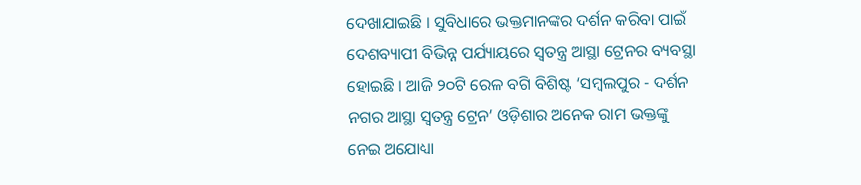ଦେଖାଯାଇଛି । ସୁବିଧାରେ ଭକ୍ତମାନଙ୍କର ଦର୍ଶନ କରିବା ପାଇଁ ଦେଶବ୍ୟାପୀ ବିଭିନ୍ନ ପର୍ଯ୍ୟାୟରେ ସ୍ବତନ୍ତ୍ର ଆସ୍ଥା ଟ୍ରେନର ବ୍ୟବସ୍ଥା ହୋଇଛି । ଆଜି ୨୦ଟି ରେଳ ବଗି ବିଶିଷ୍ଟ ‘ସମ୍ବଲପୁର - ଦର୍ଶନ ନଗର ଆସ୍ଥା ସ୍ବତନ୍ତ୍ର ଟ୍ରେନ’ ଓଡ଼ିଶାର ଅନେକ ରାମ ଭକ୍ତଙ୍କୁ ନେଇ ଅଯୋଧ୍ୟା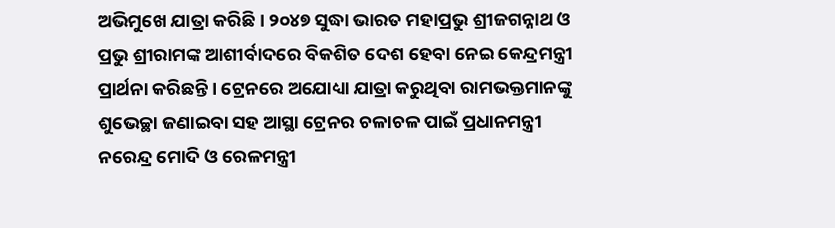ଅଭିମୁଖେ ଯାତ୍ରା କରିଛି । ୨୦୪୭ ସୁଦ୍ଧା ଭାରତ ମହାପ୍ରଭୁ ଶ୍ରୀଜଗନ୍ନାଥ ଓ ପ୍ରଭୁ ଶ୍ରୀରାମଙ୍କ ଆଶୀର୍ବାଦରେ ବିକଶିତ ଦେଶ ହେବା ନେଇ କେନ୍ଦ୍ରମନ୍ତ୍ରୀ ପ୍ରାର୍ଥନା କରିଛନ୍ତି । ଟ୍ରେନରେ ଅଯୋଧ୍ୟା ଯାତ୍ରା କରୁଥିବା ରାମଭକ୍ତମାନଙ୍କୁ ଶୁଭେଚ୍ଛା ଜଣାଇବା ସହ ଆସ୍ଥା ଟ୍ରେନର ଚଳାଚଳ ପାଇଁ ପ୍ରଧାନମନ୍ତ୍ରୀ ନରେନ୍ଦ୍ର ମୋଦି ଓ ରେଳମନ୍ତ୍ରୀ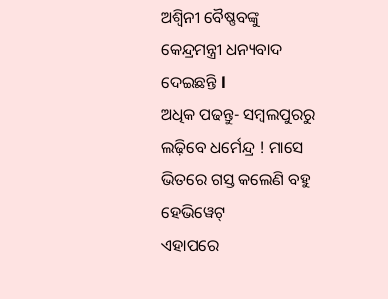ଅଶ୍ବିନୀ ବୈଷ୍ଣବଙ୍କୁ କେନ୍ଦ୍ରମନ୍ତ୍ରୀ ଧନ୍ୟବାଦ ଦେଇଛନ୍ତି l
ଅଧିକ ପଢନ୍ତୁ- ସମ୍ବଲପୁରରୁ ଲଢ଼ିବେ ଧର୍ମେନ୍ଦ୍ର ! ମାସେ ଭିତରେ ଗସ୍ତ କଲେଣି ବହୁ ହେଭିୱେଟ୍
ଏହାପରେ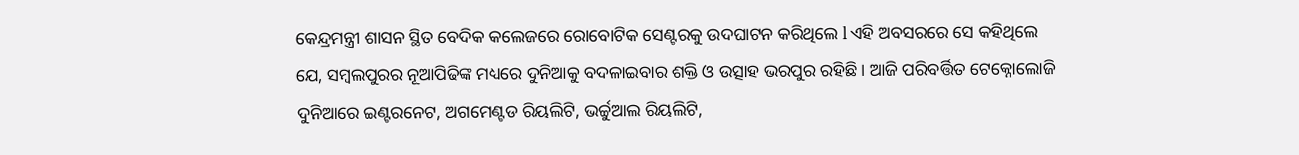କେନ୍ଦ୍ରମନ୍ତ୍ରୀ ଶାସନ ସ୍ଥିତ ବେଦିକ କଲେଜରେ ରୋବୋଟିକ ସେଣ୍ଟରକୁ ଉଦଘାଟନ କରିଥିଲେ l ଏହି ଅବସରରେ ସେ କହିଥିଲେ ଯେ, ସମ୍ବଲପୁରର ନୂଆପିଢିଙ୍କ ମଧ୍ୟରେ ଦୁନିଆକୁ ବଦଳାଇବାର ଶକ୍ତି ଓ ଉତ୍ସାହ ଭରପୁର ରହିଛି । ଆଜି ପରିବର୍ତ୍ତିତ ଟେକ୍ନୋଲୋଜି ଦୁନିଆରେ ଇଣ୍ଟରନେଟ, ଅଗମେଣ୍ଟଡ ରିୟଲିଟି, ଭର୍ଚ୍ଚୁଆଲ ରିୟଲିଟି,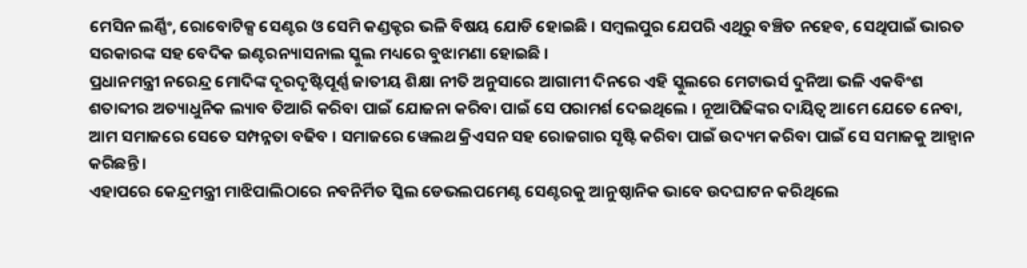ମେସିନ ଲର୍ଣ୍ଣିଂ, ରୋବୋଟିକ୍ସ ସେଣ୍ଟର ଓ ସେମି କଣ୍ଡକ୍ଟର ଭଳି ବିଷୟ ଯୋଡି ହୋଇଛି । ସମ୍ବଲପୁର ଯେପରି ଏଥିରୁ ବଞ୍ଚିତ ନହେବ, ସେଥିପାଇଁ ଭାରତ ସରକାରଙ୍କ ସହ ବେଦିକ ଇଣ୍ଟରନ୍ୟାସନାଲ ସ୍କୁଲ ମଧ୍ୟରେ ବୁଝାମଣା ହୋଇଛି ।
ପ୍ରଧାନମନ୍ତ୍ରୀ ନରେନ୍ଦ୍ର ମୋଦିଙ୍କ ଦୂରଦୃଷ୍ଟିପୂର୍ଣ୍ଣ ଜାତୀୟ ଶିକ୍ଷା ନୀତି ଅନୁସାରେ ଆଗାମୀ ଦିନରେ ଏହି ସ୍କୁଲରେ ମେଟାଭର୍ସ ଦୁନିଆ ଭଳି ଏକବିଂଶ ଶତାବ୍ଦୀର ଅତ୍ୟାଧୁନିକ ଲ୍ୟାବ ତିଆରି କରିବା ପାଇଁ ଯୋଜନା କରିବା ପାଇଁ ସେ ପରାମର୍ଶ ଦେଇଥିଲେ । ନୂଆପିଢିଙ୍କର ଦାୟିତ୍ୱ ଆମେ ଯେତେ ନେବା, ଆମ ସମାଜରେ ସେତେ ସମ୍ପନ୍ନତା ବଢିବ । ସମାଜରେ ୱେଲଥ କ୍ରିଏସନ ସହ ରୋଜଗାର ସୃଷ୍ଟି କରିବା ପାଇଁ ଉଦ୍ୟମ କରିବା ପାଇଁ ସେ ସମାଜକୁ ଆହ୍ବାନ କରିଛନ୍ତି ।
ଏହାପରେ କେନ୍ଦ୍ରମନ୍ତ୍ରୀ ମାଝିପାଲିଠାରେ ନବନିର୍ମିତ ସ୍କିଲ ଡେଭଲପମେଣ୍ଟ ସେଣ୍ଟରକୁ ଆନୁଷ୍ଠାନିକ ଭାବେ ଉଦଘାଟନ କରିଥିଲେ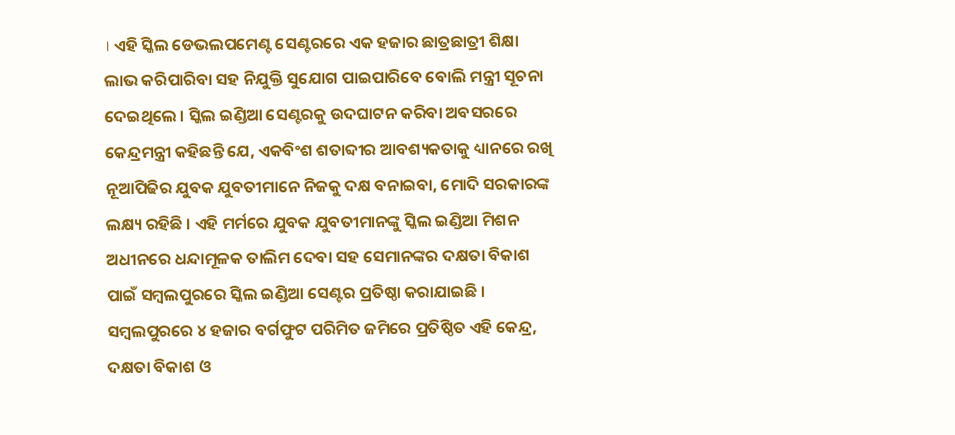। ଏହି ସ୍କିଲ ଡେଭଲପମେଣ୍ଟ ସେଣ୍ଟରରେ ଏକ ହଜାର ଛାତ୍ରଛାତ୍ରୀ ଶିକ୍ଷା ଲାଭ କରିପାରିବା ସହ ନିଯୁକ୍ତି ସୁଯୋଗ ପାଇପାରିବେ ବୋଲି ମନ୍ତ୍ରୀ ସୂଚନା ଦେଇଥିଲେ । ସ୍କିଲ ଇଣ୍ଡିଆ ସେଣ୍ଟରକୁ ଉଦଘାଟନ କରିବା ଅବସରରେ କେନ୍ଦ୍ରମନ୍ତ୍ରୀ କହିଛନ୍ତି ଯେ, ଏକବିଂଶ ଶତାବ୍ଦୀର ଆବଶ୍ୟକତାକୁ ଧ୍ୟାନରେ ରଖି ନୂଆପିଢିର ଯୁବକ ଯୁବତୀମାନେ ନିଜକୁ ଦକ୍ଷ ବନାଇବା, ମୋଦି ସରକାରଙ୍କ ଲକ୍ଷ୍ୟ ରହିଛି । ଏହି ମର୍ମରେ ଯୁବକ ଯୁବତୀମାନଙ୍କୁ ସ୍କିଲ ଇଣ୍ଡିଆ ମିଶନ ଅଧୀନରେ ଧନ୍ଦାମୂଳକ ତାଲିମ ଦେବା ସହ ସେମାନଙ୍କର ଦକ୍ଷତା ବିକାଶ ପାଇଁ ସମ୍ବଲପୁରରେ ସ୍କିଲ ଇଣ୍ଡିଆ ସେଣ୍ଟର ପ୍ରତିଷ୍ଠା କରାଯାଇଛି ।
ସମ୍ବଲପୁରରେ ୪ ହଜାର ବର୍ଗଫୁଟ ପରିମିତ ଜମିରେ ପ୍ରତିଷ୍ଠିତ ଏହି କେନ୍ଦ୍ର, ଦକ୍ଷତା ବିକାଶ ଓ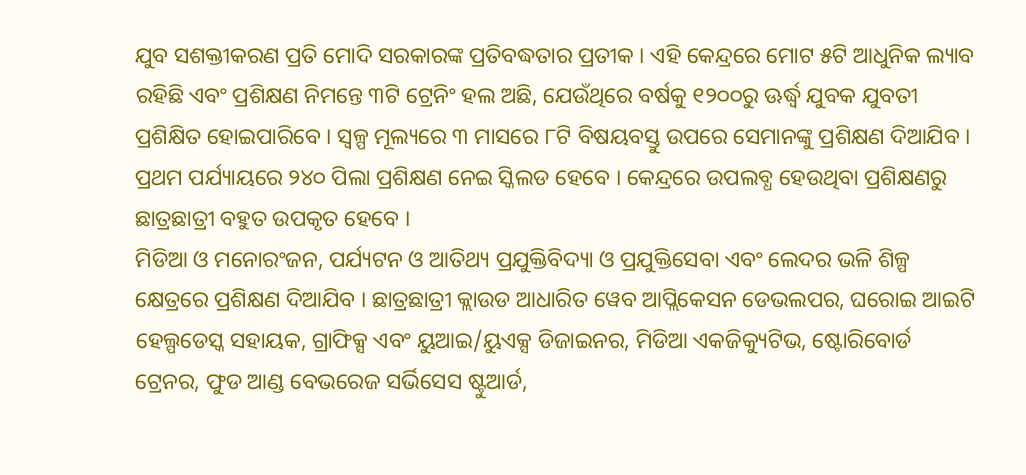ଯୁବ ସଶକ୍ତୀକରଣ ପ୍ରତି ମୋଦି ସରକାରଙ୍କ ପ୍ରତିବଦ୍ଧତାର ପ୍ରତୀକ । ଏହି କେନ୍ଦ୍ରରେ ମୋଟ ୫ଟି ଆଧୁନିକ ଲ୍ୟାବ ରହିଛି ଏବଂ ପ୍ରଶିକ୍ଷଣ ନିମନ୍ତେ ୩ଟି ଟ୍ରେନିଂ ହଲ ଅଛି, ଯେଉଁଥିରେ ବର୍ଷକୁ ୧୨୦୦ରୁ ଊର୍ଦ୍ଧ୍ବ ଯୁବକ ଯୁବତୀ ପ୍ରଶିକ୍ଷିତ ହୋଇପାରିବେ । ସ୍ବଳ୍ପ ମୂଲ୍ୟରେ ୩ ମାସରେ ୮ଟି ବିଷୟବସ୍ତୁ ଉପରେ ସେମାନଙ୍କୁ ପ୍ରଶିକ୍ଷଣ ଦିଆଯିବ । ପ୍ରଥମ ପର୍ଯ୍ୟାୟରେ ୨୪୦ ପିଲା ପ୍ରଶିକ୍ଷଣ ନେଇ ସ୍କିଲଡ ହେବେ । କେନ୍ଦ୍ରରେ ଉପଲବ୍ଧ ହେଉଥିବା ପ୍ରଶିକ୍ଷଣରୁ ଛାତ୍ରଛାତ୍ରୀ ବହୁତ ଉପକୃତ ହେବେ ।
ମିଡିଆ ଓ ମନୋରଂଜନ, ପର୍ଯ୍ୟଟନ ଓ ଆତିଥ୍ୟ ପ୍ରଯୁକ୍ତିବିଦ୍ୟା ଓ ପ୍ରଯୁକ୍ତିସେବା ଏବଂ ଲେଦର ଭଳି ଶିଳ୍ପ କ୍ଷେତ୍ରରେ ପ୍ରଶିକ୍ଷଣ ଦିଆଯିବ । ଛାତ୍ରଛାତ୍ରୀ କ୍ଲାଉଡ ଆଧାରିତ ୱେବ ଆପ୍ଲିକେସନ ଡେଭଲପର, ଘରୋଇ ଆଇଟି ହେଲ୍ପଡେସ୍କ ସହାୟକ, ଗ୍ରାଫିକ୍ସ ଏବଂ ୟୁଆଇ/ୟୁଏକ୍ସ ଡିଜାଇନର, ମିଡିଆ ଏକଜିକ୍ୟୁଟିଭ, ଷ୍ଟୋରିବୋର୍ଡ ଟ୍ରେନର, ଫୁଡ ଆଣ୍ଡ ବେଭରେଜ ସର୍ଭିସେସ ଷ୍ଟୁଆର୍ଡ,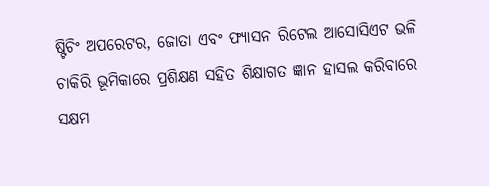ଷ୍ଟିଚିଂ ଅପରେଟର, ଜୋତା ଏବଂ ଫ୍ୟାସନ ରିଟେଲ ଆସୋସିଏଟ ଭଳି ଚାକିରି ଭୂମିକାରେ ପ୍ରଶିକ୍ଷଣ ସହିତ ଶିକ୍ଷାଗତ ଜ୍ଞାନ ହାସଲ କରିବାରେ ସକ୍ଷମ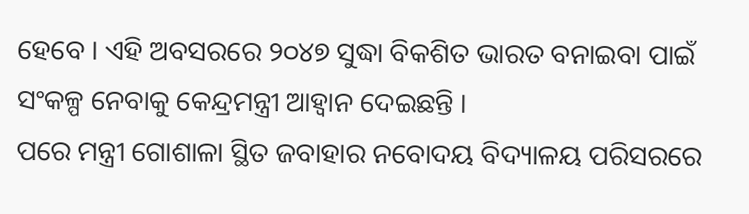ହେବେ । ଏହି ଅବସରରେ ୨୦୪୭ ସୁଦ୍ଧା ବିକଶିତ ଭାରତ ବନାଇବା ପାଇଁ ସଂକଳ୍ପ ନେବାକୁ କେନ୍ଦ୍ରମନ୍ତ୍ରୀ ଆହ୍ବାନ ଦେଇଛନ୍ତି ।
ପରେ ମନ୍ତ୍ରୀ ଗୋଶାଳା ସ୍ଥିତ ଜବାହାର ନବୋଦୟ ବିଦ୍ୟାଳୟ ପରିସରରେ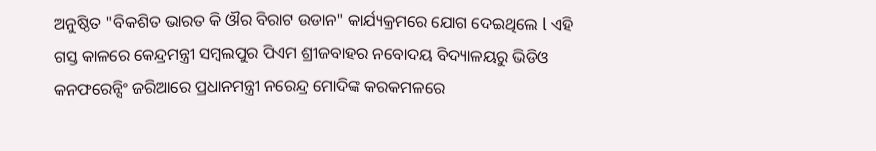ଅନୁଷ୍ଠିତ "ବିକଶିତ ଭାରତ କି ଔର ବିରାଟ ଉଡାନ" କାର୍ଯ୍ୟକ୍ରମରେ ଯୋଗ ଦେଇଥିଲେ l ଏହି ଗସ୍ତ କାଳରେ କେନ୍ଦ୍ରମନ୍ତ୍ରୀ ସମ୍ବଲପୁର ପିଏମ ଶ୍ରୀଜବାହର ନବୋଦୟ ବିଦ୍ୟାଳୟରୁ ଭିଡିଓ କନଫରେନ୍ସିଂ ଜରିଆରେ ପ୍ରଧାନମନ୍ତ୍ରୀ ନରେନ୍ଦ୍ର ମୋଦିଙ୍କ କରକମଳରେ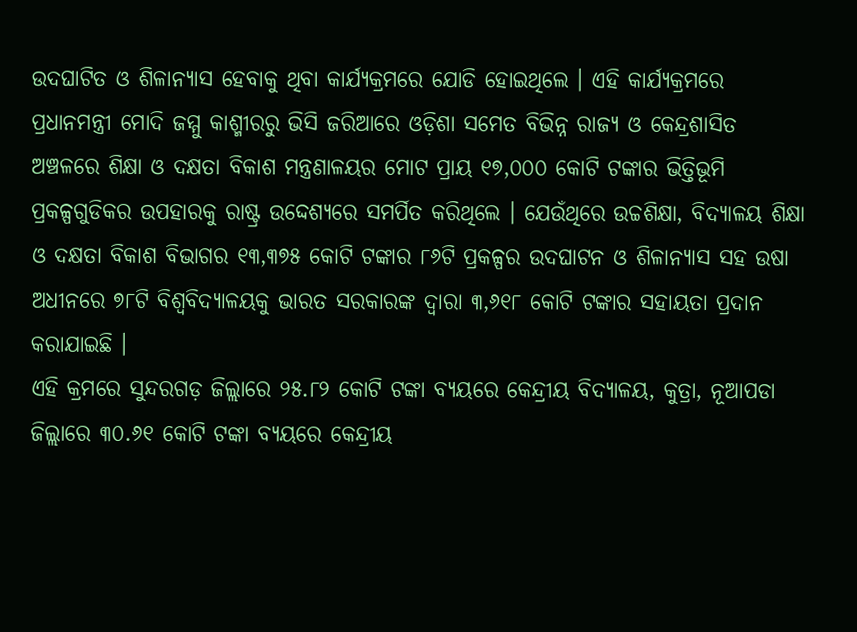ଉଦଘାଟିତ ଓ ଶିଳାନ୍ୟାସ ହେବାକୁ ଥିବା କାର୍ଯ୍ୟକ୍ରମରେ ଯୋଡି ହୋଇଥିଲେ । ଏହି କାର୍ଯ୍ୟକ୍ରମରେ ପ୍ରଧାନମନ୍ତ୍ରୀ ମୋଦି ଜମ୍ମୁ କାଶ୍ମୀରରୁ ଭିସି ଜରିଆରେ ଓଡ଼ିଶା ସମେତ ବିଭିନ୍ନ ରାଜ୍ୟ ଓ କେନ୍ଦ୍ରଶାସିତ ଅଞ୍ଚଳରେ ଶିକ୍ଷା ଓ ଦକ୍ଷତା ବିକାଶ ମନ୍ତ୍ରଣାଳୟର ମୋଟ ପ୍ରାୟ ୧୭,୦୦୦ କୋଟି ଟଙ୍କାର ଭିତ୍ତିଭୂମି ପ୍ରକଳ୍ପଗୁଡିକର ଉପହାରକୁ ରାଷ୍ଟ୍ର ଉଦ୍ଦେଶ୍ୟରେ ସମର୍ପିତ କରିଥିଲେ । ଯେଉଁଥିରେ ଉଚ୍ଚଶିକ୍ଷା, ବିଦ୍ୟାଳୟ ଶିକ୍ଷା ଓ ଦକ୍ଷତା ବିକାଶ ବିଭାଗର ୧୩,୩୭୫ କୋଟି ଟଙ୍କାର ୮୬ଟି ପ୍ରକଳ୍ପର ଉଦଘାଟନ ଓ ଶିଳାନ୍ୟାସ ସହ ଉଷା ଅଧୀନରେ ୭୮ଟି ବିଶ୍ବବିଦ୍ୟାଳୟକୁ ଭାରତ ସରକାରଙ୍କ ଦ୍ବାରା ୩,୬୧୮ କୋଟି ଟଙ୍କାର ସହାୟତା ପ୍ରଦାନ କରାଯାଇଛି ।
ଏହି କ୍ରମରେ ସୁନ୍ଦରଗଡ଼ ଜିଲ୍ଲାରେ ୨୫.୮୨ କୋଟି ଟଙ୍କା ବ୍ୟୟରେ କେନ୍ଦ୍ରୀୟ ବିଦ୍ୟାଳୟ, କୁତ୍ରା, ନୂଆପଡା ଜିଲ୍ଲାରେ ୩୦.୬୧ କୋଟି ଟଙ୍କା ବ୍ୟୟରେ କେନ୍ଦ୍ରୀୟ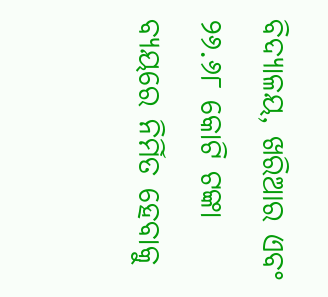ବିଦ୍ୟାଳୟ, ଖରିଆର ଏବଂ ୨୬.୬୮ କୋଟି ଟଙ୍କା ବ୍ୟୟରେ ନିର୍ମିତ ହେବାକୁ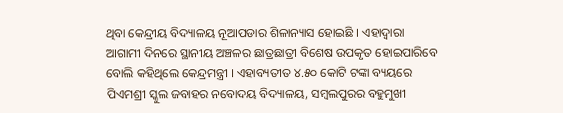ଥିବା କେନ୍ଦ୍ରୀୟ ବିଦ୍ୟାଳୟ ନୂଆପଡାର ଶିଳାନ୍ୟାସ ହୋଇଛି । ଏହାଦ୍ବାରା ଆଗାମୀ ଦିନରେ ସ୍ଥାନୀୟ ଅଞ୍ଚଳର ଛାତ୍ରଛାତ୍ରୀ ବିଶେଷ ଉପକୃତ ହୋଇପାରିବେ ବୋଲି କହିଥିଲେ କେନ୍ଦ୍ରମନ୍ତ୍ରୀ । ଏହାବ୍ୟତୀତ ୪.୫୦ କୋଟି ଟଙ୍କା ବ୍ୟୟରେ ପିଏମଶ୍ରୀ ସ୍କୁଲ ଜବାହର ନବୋଦୟ ବିଦ୍ୟାଳୟ, ସମ୍ବଲପୁରର ବହୁମୁଖୀ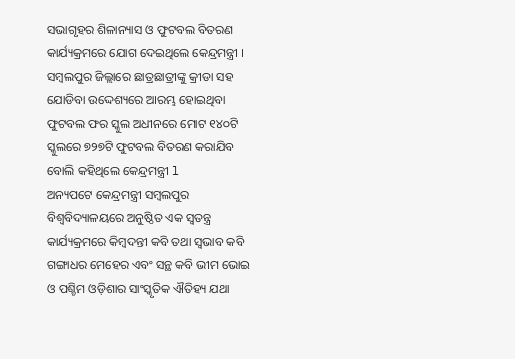ସଭାଗୃହର ଶିଳାନ୍ୟାସ ଓ ଫୁଟବଲ ବିତରଣ କାର୍ଯ୍ୟକ୍ରମରେ ଯୋଗ ଦେଇଥିଲେ କେନ୍ଦ୍ରମନ୍ତ୍ରୀ । ସମ୍ବଲପୁର ଜିଲ୍ଲାରେ ଛାତ୍ରଛାତ୍ରୀଙ୍କୁ କ୍ରୀଡା ସହ ଯୋଡିବା ଉଦ୍ଦେଶ୍ୟରେ ଆରମ୍ଭ ହୋଇଥିବା ଫୁଟବଲ ଫର ସ୍କୁଲ ଅଧୀନରେ ମୋଟ ୧୪୦ଟି ସ୍କୁଲରେ ୭୨୭ଟି ଫୁଟବଲ ବିତରଣ କରାଯିବ ବୋଲି କହିଥିଲେ କେନ୍ଦ୍ରମନ୍ତ୍ରୀ l
ଅନ୍ୟପଟେ କେନ୍ଦ୍ରମନ୍ତ୍ରୀ ସମ୍ବଲପୁର ବିଶ୍ବବିଦ୍ୟାଳୟରେ ଅନୁଷ୍ଠିତ ଏକ ସ୍ବତନ୍ତ୍ର କାର୍ଯ୍ୟକ୍ରମରେ କିମ୍ବଦନ୍ତୀ କବି ତଥା ସ୍ବଭାବ କବି ଗଙ୍ଗାଧର ମେହେର ଏବଂ ସନ୍ଥ କବି ଭୀମ ଭୋଇ ଓ ପଶ୍ଚିମ ଓଡ଼ିଶାର ସାଂସ୍କୃତିକ ଐତିହ୍ୟ ଯଥା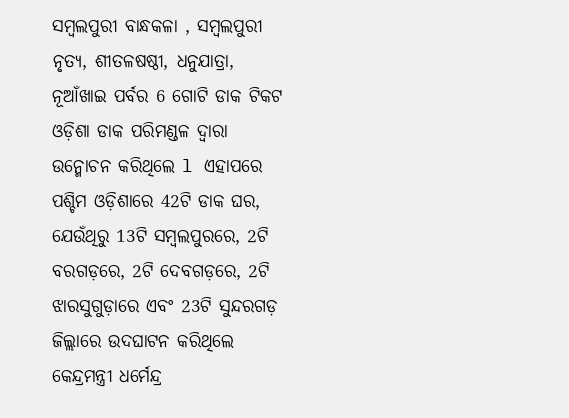ସମ୍ବଲପୁରୀ ବାନ୍ଧକଳା , ସମ୍ବଲପୁରୀ ନୃତ୍ୟ, ଶୀତଳଷଷ୍ଠୀ, ଧନୁଯାତ୍ରା, ନୂଆଁଖାଇ ପର୍ବର 6 ଗୋଟି ଡାକ ଟିକଟ ଓଡ଼ିଶା ଡାକ ପରିମଣ୍ଡଳ ଦ୍ବାରା ଉନ୍ମୋଚନ କରିଥିଲେ l ଏହାପରେ ପଶ୍ଚିମ ଓଡ଼ିଶାରେ 42ଟି ଡାକ ଘର, ଯେଉଁଥିରୁ 13ଟି ସମ୍ବଲପୁରରେ, 2ଟି ବରଗଡ଼ରେ, 2ଟି ଦେବଗଡ଼ରେ, 2ଟି ଝାରସୁଗୁଡ଼ାରେ ଏବଂ 23ଟି ସୁନ୍ଦରଗଡ଼ ଜିଲ୍ଲାରେ ଉଦଘାଟନ କରିଥିଲେ କେନ୍ଦ୍ରମନ୍ତ୍ରୀ ଧର୍ମେନ୍ଦ୍ର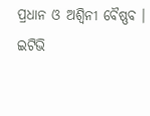ପ୍ରଧାନ ଓ ଅଶ୍ବିନୀ ବୈଷ୍ଣବ ।
ଇଟିଭି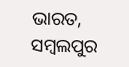ଭାରତ, ସମ୍ବଲପୁର